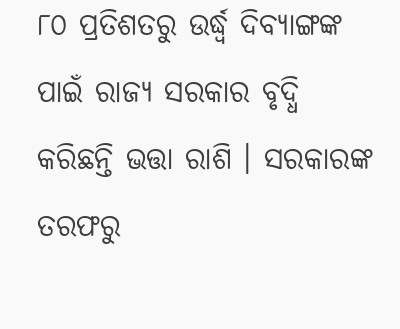୮୦ ପ୍ରତିଶତରୁ ଉର୍ଦ୍ଧ୍ବ ଦିବ୍ୟାଙ୍ଗଙ୍କ ପାଇଁ ରାଜ୍ୟ ସରକାର ବୃଦ୍ଧି କରିଛନ୍ତି ଭତ୍ତା ରାଶି । ସରକାରଙ୍କ ତରଫରୁ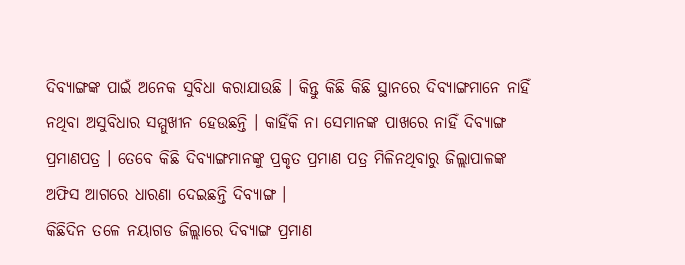ଦିବ୍ୟାଙ୍ଗଙ୍କ ପାଇଁ ଅନେକ ସୁବିଧା କରାଯାଉଛି । କିନ୍ତୁ କିଛି କିଛି ସ୍ଥାନରେ ଦିବ୍ୟାଙ୍ଗମାନେ ନାହିଁ ନଥିବା ଅସୁବିଧାର ସମ୍ମୁଖୀନ ହେଉଛନ୍ତି । କାହିଁକି ନା ସେମାନଙ୍କ ପାଖରେ ନାହିଁ ଦିବ୍ୟାଙ୍ଗ ପ୍ରମାଣପତ୍ର । ତେବେ କିଛି ଦିବ୍ୟାଙ୍ଗମାନଙ୍କୁ ପ୍ରକୃତ ପ୍ରମାଣ ପତ୍ର ମିଳିନଥିବାରୁ ଜିଲ୍ଲାପାଳଙ୍କ ଅଫିସ ଆଗରେ ଧାରଣା ଦେଇଛନ୍ତି ଦିବ୍ୟାଙ୍ଗ ।
କିଛିଦିନ ତଳେ ନୟାଗଡ ଜିଲ୍ଲାରେ ଦିବ୍ୟାଙ୍ଗ ପ୍ରମାଣ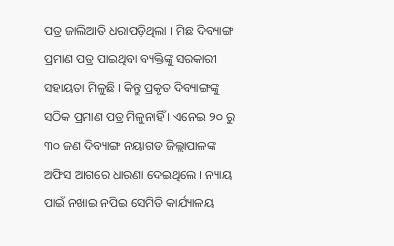ପତ୍ର ଜାଲିଆତି ଧରାପଡ଼ିଥିଲା । ମିଛ ଦିବ୍ୟାଙ୍ଗ ପ୍ରମାଣ ପତ୍ର ପାଇଥିବା ବ୍ୟକ୍ତିଙ୍କୁ ସରକାରୀ ସହାୟତା ମିଳୁଛି । କିନ୍ତୁ ପ୍ରକୃତ ଦିବ୍ୟାଙ୍ଗଙ୍କୁ ସଠିକ ପ୍ରମାଣ ପତ୍ର ମିଳୁନାହିଁ । ଏନେଇ ୨୦ ରୁ ୩୦ ଜଣ ଦିବ୍ୟାଙ୍ଗ ନୟାଗଡ ଜିଲ୍ଲାପାଳଙ୍କ ଅଫିସ ଆଗରେ ଧାରଣା ଦେଇଥିଲେ । ନ୍ୟାୟ ପାଇଁ ନଖାଇ ନପିଇ ସେମିତି କାର୍ଯ୍ୟାଳୟ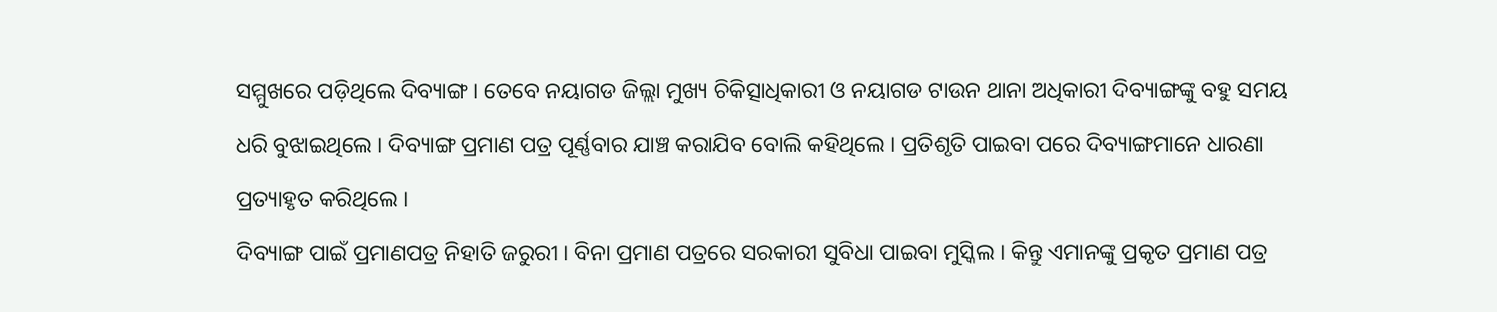ସମ୍ମୁଖରେ ପଡ଼ିଥିଲେ ଦିବ୍ୟାଙ୍ଗ । ତେବେ ନୟାଗଡ ଜିଲ୍ଲା ମୁଖ୍ୟ ଚିକିତ୍ସାଧିକାରୀ ଓ ନୟାଗଡ ଟାଉନ ଥାନା ଅଧିକାରୀ ଦିବ୍ୟାଙ୍ଗଙ୍କୁ ବହୁ ସମୟ ଧରି ବୁଝାଇଥିଲେ । ଦିବ୍ୟାଙ୍ଗ ପ୍ରମାଣ ପତ୍ର ପୂର୍ଣ୍ଣବାର ଯାଞ୍ଚ କରାଯିବ ବୋଲି କହିଥିଲେ । ପ୍ରତିଶୃତି ପାଇବା ପରେ ଦିବ୍ୟାଙ୍ଗମାନେ ଧାରଣା ପ୍ରତ୍ୟାହୃତ କରିଥିଲେ ।
ଦିବ୍ୟାଙ୍ଗ ପାଇଁ ପ୍ରମାଣପତ୍ର ନିହାତି ଜରୁରୀ । ବିନା ପ୍ରମାଣ ପତ୍ରରେ ସରକାରୀ ସୁବିଧା ପାଇବା ମୁସ୍କିଲ । କିନ୍ତୁ ଏମାନଙ୍କୁ ପ୍ରକୃତ ପ୍ରମାଣ ପତ୍ର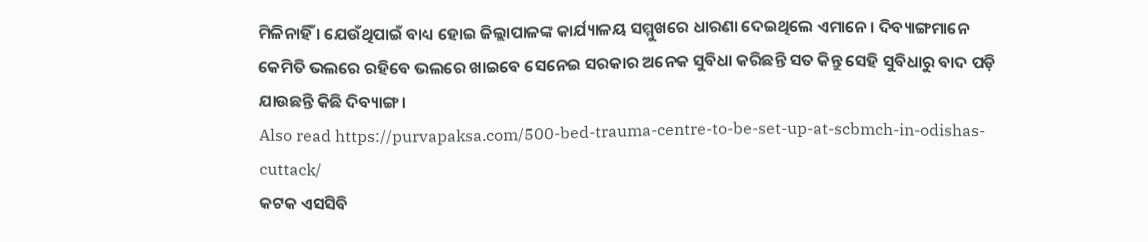ମିଳିନାହିଁ । ଯେଉଁଥିପାଇଁ ବାଧ୍ୟ ହୋଇ ଜିଲ୍ଲାପାଳଙ୍କ କାର୍ଯ୍ୟାଳୟ ସମ୍ମୁଖରେ ଧାରଣା ଦେଇଥିଲେ ଏମାନେ । ଦିବ୍ୟାଙ୍ଗମାନେ କେମିତି ଭଲରେ ରହିବେ ଭଲରେ ଖାଇବେ ସେନେଇ ସରକାର ଅନେକ ସୁବିଧା କରିଛନ୍ତି ସତ କିନ୍ତୁ ସେହି ସୁବିଧାରୁ ବାଦ ପଡ଼ି ଯାଉଛନ୍ତି କିଛି ଦିବ୍ୟାଙ୍ଗ ।
Also read https://purvapaksa.com/500-bed-trauma-centre-to-be-set-up-at-scbmch-in-odishas-cuttack/
କଟକ ଏସସିବି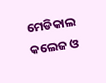ମେଡିକାଲ କଲେଜ ଓ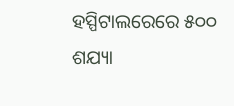ହସ୍ପିଟାଲରେରେ ୫୦୦ ଶଯ୍ୟା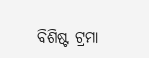ବିଶିଷ୍ଟ ଟ୍ରମା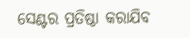ସେଣ୍ଟର ପ୍ରତିଷ୍ଠା କରାଯିବ